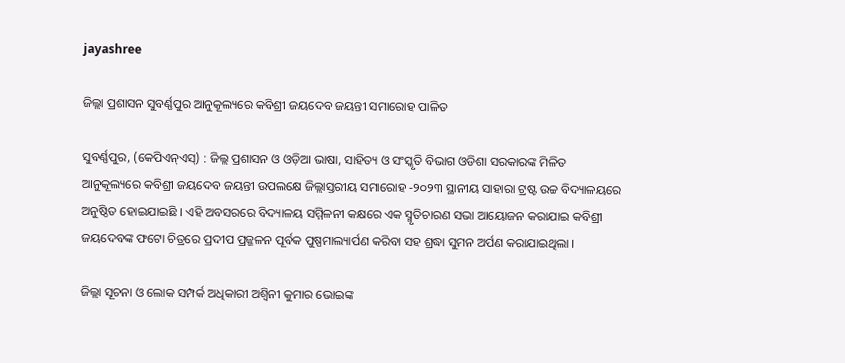jayashree

ଜିଲ୍ଲା ପ୍ରଶାସନ ସୁବର୍ଣ୍ଣପୁର ଆନୁକୂଲ୍ୟରେ କବିଶ୍ରୀ ଜୟଦେବ ଜୟନ୍ତୀ ସମାରୋହ ପାଳିତ

ସୁବର୍ଣ୍ଣପୁର, (କେପିଏନ୍‌ଏସ୍‌) : ଜିଲ୍ଲ ପ୍ରଶାସନ ଓ ଓଡ଼ିଆ ଭାଷା, ସାହିତ୍ୟ ଓ ସଂସ୍କୃତି ବିଭାଗ ଓଡିଶା ସରକାରଙ୍କ ମିଳିତ ଆନୁକୂଲ୍ୟରେ କବିଶ୍ରୀ ଜୟଦେବ ଜୟନ୍ତୀ ଉପଲକ୍ଷେ ଜିଲ୍ଲାସ୍ତରୀୟ ସମାରୋହ -୨୦୨୩ ସ୍ଥାନୀୟ ସାହାରା ଟ୍ରଷ୍ଟ ଉଚ୍ଚ ବିଦ୍ୟାଳୟରେ ଅନୁଷ୍ଠିତ ହୋଇଯାଇଛି । ଏହି ଅବସରରେ ବିଦ୍ୟାଳୟ ସମ୍ମିଳନୀ କକ୍ଷରେ ଏକ ସ୍ମୃତିଚାରଣ ସଭା ଆୟୋଜନ କରାଯାଇ କବିଶ୍ରୀ ଜୟଦେବଙ୍କ ଫଟୋ ଚିତ୍ରରେ ପ୍ରଦୀପ ପ୍ରଜ୍ଜଳନ ପୂର୍ବକ ପୁଷ୍ପମାଲ୍ୟାର୍ପଣ କରିବା ସହ ଶ୍ରଦ୍ଧା ସୁମନ ଅର୍ପଣ କରାଯାଇଥିଲା ।

ଜିଲ୍ଲା ସୂଚନା ଓ ଲୋକ ସମ୍ପର୍କ ଅଧିକାରୀ ଅଶ୍ୱିନୀ କୁମାର ଭୋଇଙ୍କ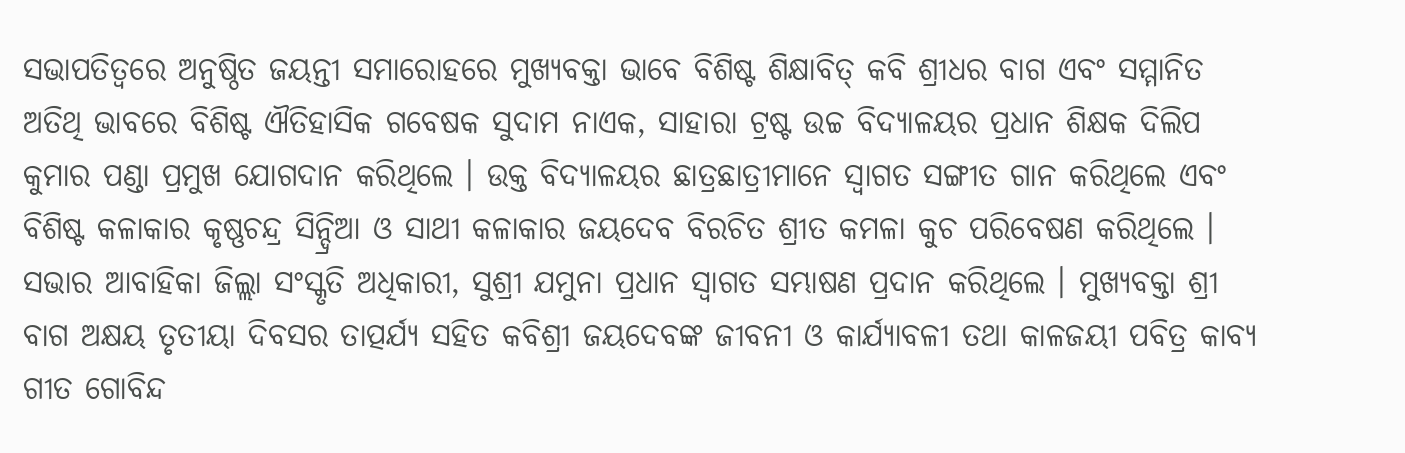ସଭାପତିତ୍ୱରେ ଅନୁଷ୍ଠିତ ଜୟନ୍ତୀ ସମାରୋହରେ ମୁଖ୍ୟବକ୍ତା ଭାବେ ବିଶିଷ୍ଟ ଶିକ୍ଷାବିତ୍ କବି ଶ୍ରୀଧର ବାଗ ଏବଂ ସମ୍ମାନିତ ଅତିଥି ଭାବରେ ବିଶିଷ୍ଟ ଐତିହାସିକ ଗବେଷକ ସୁଦାମ ନାଏକ, ସାହାରା ଟ୍ରଷ୍ଟ ଉଚ୍ଚ ବିଦ୍ୟାଳୟର ପ୍ରଧାନ ଶିକ୍ଷକ ଦିଲିପ କୁମାର ପଣ୍ଡା ପ୍ରମୁଖ ଯୋଗଦାନ କରିଥିଲେ । ଉକ୍ତ ବିଦ୍ୟାଳୟର ଛାତ୍ରଛାତ୍ରୀମାନେ ସ୍ଵାଗତ ସଙ୍ଗୀତ ଗାନ କରିଥିଲେ ଏବଂ ବିଶିଷ୍ଟ କଳାକାର କୃଷ୍ଣଚନ୍ଦ୍ର ସିନ୍ଦ୍ରିଆ ଓ ସାଥୀ କଳାକାର ଜୟଦେବ ବିରଚିତ ଶ୍ରୀତ କମଳା କୁଚ ପରିବେଷଣ କରିଥିଲେ । ସଭାର ଆବାହିକା ଜିଲ୍ଲା ସଂସ୍କୃତି ଅଧିକାରୀ, ସୁଶ୍ରୀ ଯମୁନା ପ୍ରଧାନ ସ୍ଵାଗତ ସମ୍ଭାଷଣ ପ୍ରଦାନ କରିଥିଲେ । ମୁଖ୍ୟବକ୍ତା ଶ୍ରୀ ବାଗ ଅକ୍ଷୟ ତୃତୀୟା ଦିବସର ତାତ୍ପର୍ଯ୍ୟ ସହିତ କବିଶ୍ରୀ ଜୟଦେବଙ୍କ ଜୀବନୀ ଓ କାର୍ଯ୍ୟାବଳୀ ତଥା କାଳଜୟୀ ପବିତ୍ର କାବ୍ୟ ଗୀତ ଗୋବିନ୍ଦ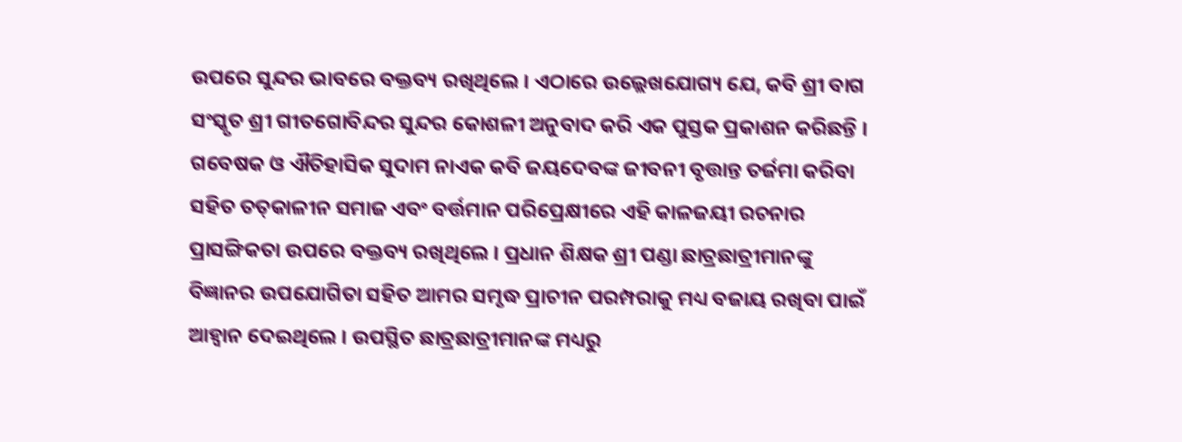ଉପରେ ସୁନ୍ଦର ଭାବରେ ବକ୍ତବ୍ୟ ରଖିଥିଲେ । ଏଠାରେ ଉଲ୍ଲେଖଯୋଗ୍ୟ ଯେ, କବି ଶ୍ରୀ ବାଗ ସଂସ୍କୃତ ଶ୍ରୀ ଗୀତଗୋବିନ୍ଦର ସୁନ୍ଦର କୋଶଳୀ ଅନୁବାଦ କରି ଏକ ପୁସ୍ତକ ପ୍ରକାଶନ କରିଛନ୍ତି । ଗବେଷକ ଓ ଐତିହାସିକ ସୁଦାମ ନାଏକ କବି ଜୟଦେବଙ୍କ ଜୀବନୀ ବୃତ୍ତାନ୍ତ ତର୍ଜମା କରିବା ସହିତ ତତ୍‌କାଳୀନ ସମାଜ ଏବଂ ବର୍ତ୍ତମାନ ପରିପ୍ରେକ୍ଷୀରେ ଏହି କାଳଜୟୀ ରଚନାର ପ୍ରାସଙ୍ଗିକତା ଉପରେ ବକ୍ତବ୍ୟ ରଖିଥିଲେ । ପ୍ରଧାନ ଶିକ୍ଷକ ଶ୍ରୀ ପଣ୍ଡା ଛାତ୍ରଛାତ୍ରୀମାନଙ୍କୁ ବିଜ୍ଞାନର ଉପଯୋଗିତା ସହିତ ଆମର ସମୃଦ୍ଧ ପ୍ରାଚୀନ ପରମ୍ପରାକୁ ମଧ୍ୟ ବଜାୟ ରଖିବା ପାଇଁ ଆହ୍ଵାନ ଦେଇଥିଲେ । ଉପସ୍ଥିତ ଛାତ୍ରଛାତ୍ରୀମାନଙ୍କ ମଧ୍ୟରୁ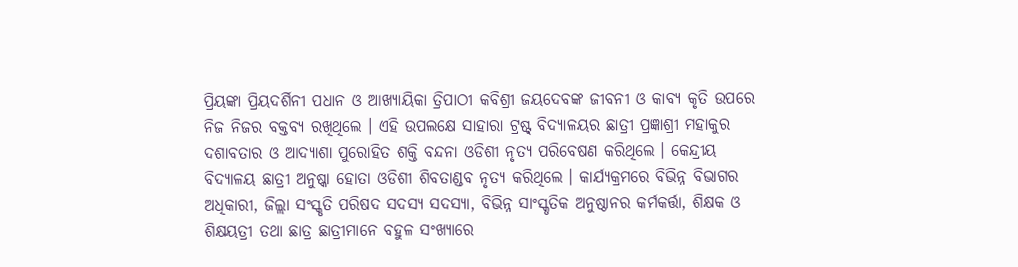ପ୍ରିୟଙ୍କା ପ୍ରିୟଦର୍ଶିନୀ ପଧାନ ଓ ଆଖ୍ୟାୟିକା ତ୍ରିପାଠୀ କବିଶ୍ରୀ ଜୟଦେବଙ୍କ ଜୀବନୀ ଓ କାବ୍ୟ କୃତି ଉପରେ ନିଜ ନିଜର ବକ୍ତବ୍ୟ ରଖିଥିଲେ । ଏହି ଉପଲକ୍ଷେ ସାହାରା ଟ୍ରଷ୍ଟ୍ ବିଦ୍ୟାଳୟର ଛାତ୍ରୀ ପ୍ରଜ୍ଞାଶ୍ରୀ ମହାକୁର ଦଶାବତାର ଓ ଆଦ୍ୟାଶା ପୁରୋହିତ ଶକ୍ତି ବନ୍ଦନା ଓଡିଶୀ ନୃତ୍ୟ ପରିବେଷଣ କରିଥିଲେ । କେନ୍ଦ୍ରୀୟ ବିଦ୍ୟାଳୟ ଛାତ୍ରୀ ଅନୁଷ୍କା ହୋତା ଓଡିଶୀ ଶିବତାଣ୍ଡବ ନୃତ୍ୟ କରିଥିଲେ । କାର୍ଯ୍ୟକ୍ରମରେ ବିଭିନ୍ନ ବିଭାଗର ଅଧିକାରୀ, ଜିଲ୍ଲା ସଂସ୍କୃତି ପରିଷଦ ସଦସ୍ୟ ସଦସ୍ୟା, ବିଭିନ୍ନ ସାଂସ୍କୃତିକ ଅନୁଷ୍ଠାନର କର୍ମକର୍ତ୍ତା, ଶିକ୍ଷକ ଓ ଶିକ୍ଷୟତ୍ରୀ ତଥା ଛାତ୍ର ଛାତ୍ରୀମାନେ ବହୁଳ ସଂଖ୍ୟାରେ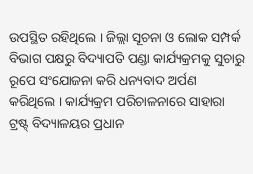ଉପସ୍ଥିତ ରହିଥିଲେ । ଜିଲ୍ଲା ସୂଚନା ଓ ଲୋକ ସମ୍ପର୍କ ବିଭାଗ ପକ୍ଷରୁ ବିଦ୍ୟାପତି ପଣ୍ଡା କାର୍ଯ୍ୟକ୍ରମକୁ ସୁଚାରୁ ରୂପେ ସଂଯୋଜନା କରି ଧନ୍ୟବାଦ ଅର୍ପଣ କରିଥିଲେ । କାର୍ଯ୍ୟକ୍ରମ ପରିଚାଳନାରେ ସାହାରା ଟ୍ରଷ୍ଟ୍ ବିଦ୍ୟାଳୟର ପ୍ରଧାନ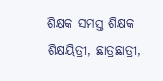ଶିକ୍ଷକ ସମସ୍ତ ଶିକ୍ଷକ ଶିକ୍ଷୟିତ୍ରୀ, ଛାତ୍ରଛାତ୍ରୀ,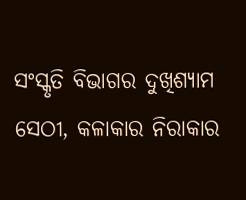ସଂସ୍କୃତି ବିଭାଗର ଦୁଖିଶ୍ୟାମ ସେଠୀ, କଳାକାର ନିରାକାର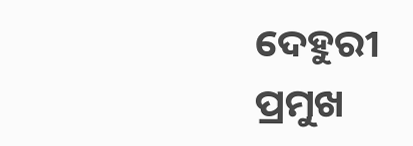ଦେହୁରୀ ପ୍ରମୁଖ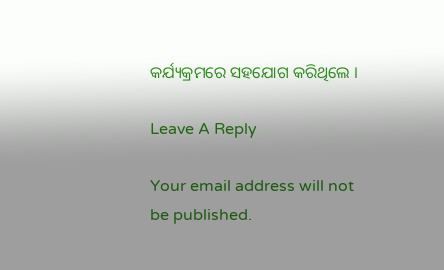କର୍ଯ୍ୟକ୍ରମରେ ସହଯୋଗ କରିଥିଲେ ।

Leave A Reply

Your email address will not be published.